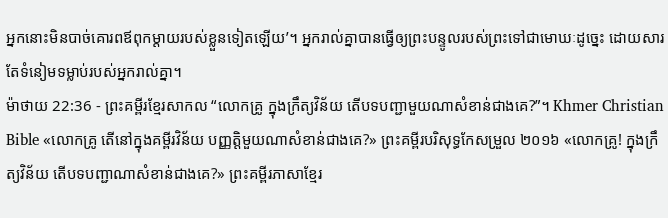អ្នកនោះមិនបាច់គោរពឪពុកម្ដាយរបស់ខ្លួនទៀតឡើយ’។ អ្នករាល់គ្នាបានធ្វើឲ្យព្រះបន្ទូលរបស់ព្រះទៅជាមោឃៈដូច្នេះ ដោយសារតែទំនៀមទម្លាប់របស់អ្នករាល់គ្នា។
ម៉ាថាយ 22:36 - ព្រះគម្ពីរខ្មែរសាកល “លោកគ្រូ ក្នុងក្រឹត្យវិន័យ តើបទបញ្ជាមួយណាសំខាន់ជាងគេ?”។ Khmer Christian Bible «លោកគ្រូ តើនៅក្នុងគម្ពីរវិន័យ បញ្ញត្ដិមួយណាសំខាន់ជាងគេ?» ព្រះគម្ពីរបរិសុទ្ធកែសម្រួល ២០១៦ «លោកគ្រូ! ក្នុងក្រឹត្យវិន័យ តើបទបញ្ជាណាសំខាន់ជាងគេ?» ព្រះគម្ពីរភាសាខ្មែរ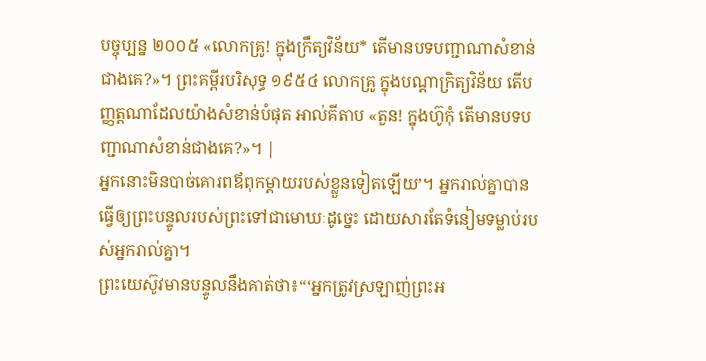បច្ចុប្បន្ន ២០០៥ «លោកគ្រូ! ក្នុងក្រឹត្យវិន័យ* តើមានបទបញ្ជាណាសំខាន់ជាងគេ?»។ ព្រះគម្ពីរបរិសុទ្ធ ១៩៥៤ លោកគ្រូ ក្នុងបណ្តាក្រិត្យវិន័យ តើបញ្ញត្តណាដែលយ៉ាងសំខាន់បំផុត អាល់គីតាប «តួន! ក្នុងហ៊ូកុំ តើមានបទបញ្ជាណាសំខាន់ជាងគេ?»។ |
អ្នកនោះមិនបាច់គោរពឪពុកម្ដាយរបស់ខ្លួនទៀតឡើយ’។ អ្នករាល់គ្នាបានធ្វើឲ្យព្រះបន្ទូលរបស់ព្រះទៅជាមោឃៈដូច្នេះ ដោយសារតែទំនៀមទម្លាប់របស់អ្នករាល់គ្នា។
ព្រះយេស៊ូវមានបន្ទូលនឹងគាត់ថា៖“‘អ្នកត្រូវស្រឡាញ់ព្រះអ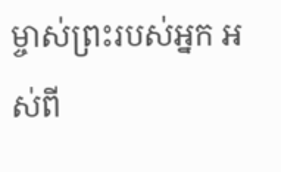ម្ចាស់ព្រះរបស់អ្នក អស់ពី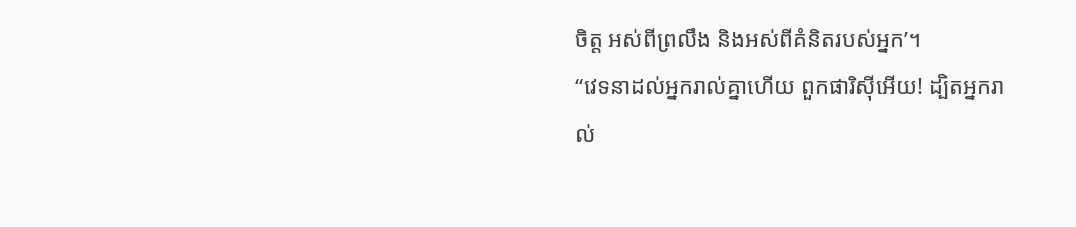ចិត្ត អស់ពីព្រលឹង និងអស់ពីគំនិតរបស់អ្នក’។
“វេទនាដល់អ្នករាល់គ្នាហើយ ពួកផារិស៊ីអើយ! ដ្បិតអ្នករាល់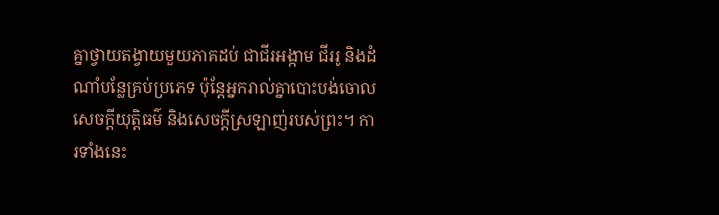គ្នាថ្វាយតង្វាយមួយភាគដប់ ជាជីរអង្កាម ជីររូ និងដំណាំបន្លែគ្រប់ប្រភេទ ប៉ុន្តែអ្នករាល់គ្នាបោះបង់ចោលសេចក្ដីយុត្តិធម៌ និងសេចក្ដីស្រឡាញ់របស់ព្រះ។ ការទាំងនេះ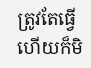ត្រូវតែធ្វើ ហើយក៏មិ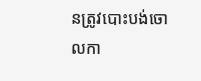នត្រូវបោះបង់ចោលកា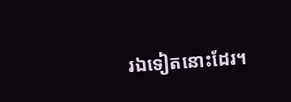រឯទៀតនោះដែរ។